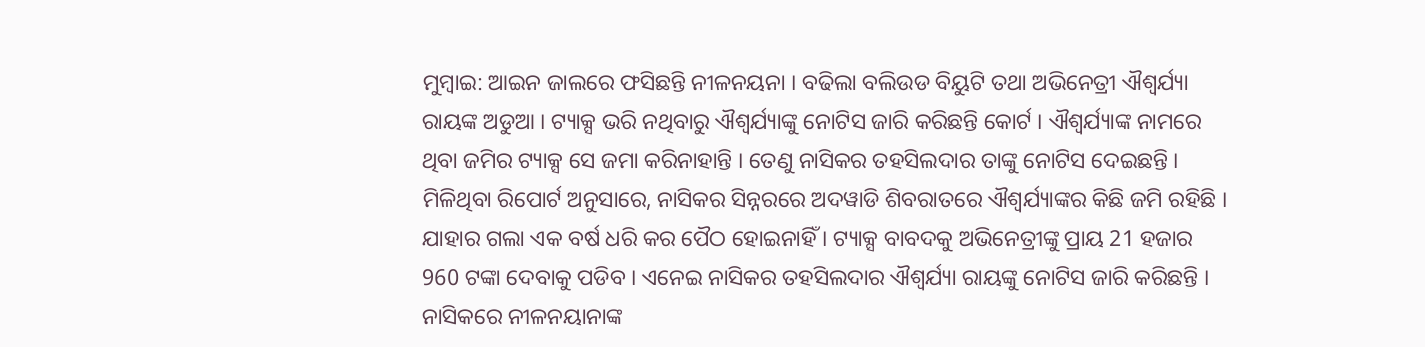ମୁମ୍ବାଇ: ଆଇନ ଜାଲରେ ଫସିଛନ୍ତି ନୀଳନୟନା । ବଢିଲା ବଲିଉଡ ବିୟୁଟି ତଥା ଅଭିନେତ୍ରୀ ଐଶ୍ବର୍ଯ୍ୟା ରାୟଙ୍କ ଅଡୁଆ । ଟ୍ୟାକ୍ସ ଭରି ନଥିବାରୁ ଐଶ୍ବର୍ଯ୍ୟାଙ୍କୁ ନୋଟିସ ଜାରି କରିଛନ୍ତି କୋର୍ଟ । ଐଶ୍ବର୍ଯ୍ୟାଙ୍କ ନାମରେ ଥିବା ଜମିର ଟ୍ୟାକ୍ସ ସେ ଜମା କରିନାହାନ୍ତି । ତେଣୁ ନାସିକର ତହସିଲଦାର ତାଙ୍କୁ ନୋଟିସ ଦେଇଛନ୍ତି ।
ମିଳିଥିବା ରିପୋର୍ଟ ଅନୁସାରେ, ନାସିକର ସିନ୍ନରରେ ଅଦୱାଡି ଶିବରାତରେ ଐଶ୍ବର୍ଯ୍ୟାଙ୍କର କିଛି ଜମି ରହିଛି । ଯାହାର ଗଲା ଏକ ବର୍ଷ ଧରି କର ପୈଠ ହୋଇନାହିଁ । ଟ୍ୟାକ୍ସ ବାବଦକୁ ଅଭିନେତ୍ରୀଙ୍କୁ ପ୍ରାୟ 21 ହଜାର 960 ଟଙ୍କା ଦେବାକୁ ପଡିବ । ଏନେଇ ନାସିକର ତହସିଲଦାର ଐଶ୍ବର୍ଯ୍ୟା ରାୟଙ୍କୁ ନୋଟିସ ଜାରି କରିଛନ୍ତି । ନାସିକରେ ନୀଳନୟାନାଙ୍କ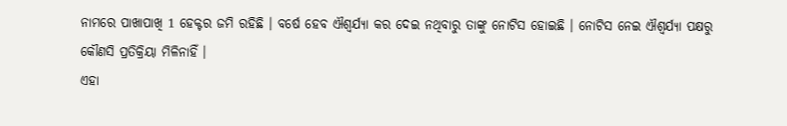ନାମରେ ପାଖାପାଖି 1 ହେକ୍ଟର ଜମି ରହିଛି । ବର୍ଷେ ହେବ ଐଶ୍ବର୍ଯ୍ୟା କର ଦେଇ ନଥିବାରୁ ତାଙ୍କୁ ନୋଟିସ ହୋଇଛି । ନୋଟିସ ନେଇ ଐଶ୍ବର୍ଯ୍ୟା ପକ୍ଷରୁ କୌଣସି ପ୍ରତିକ୍ରିୟା ମିଳିନାହିଁ ।
ଏହା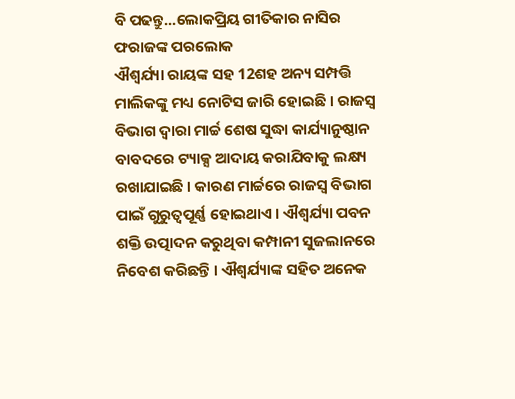ବି ପଢନ୍ତୁ...ଲୋକପ୍ରିୟ ଗୀତିକାର ନାସିର ଫରାଜଙ୍କ ପରଲୋକ
ଐଶ୍ବର୍ଯ୍ୟା ରାୟଙ୍କ ସହ 12ଶହ ଅନ୍ୟ ସମ୍ପତ୍ତି ମାଲିକଙ୍କୁ ମଧ୍ୟ ନୋଟିସ ଜାରି ହୋଇଛି । ରାଜସ୍ବ ବିଭାଗ ଦ୍ବାରା ମାର୍ଚ୍ଚ ଶେଷ ସୁଦ୍ଧା କାର୍ଯ୍ୟାନୁଷ୍ଠାନ ବାବଦରେ ଟ୍ୟାକ୍ସ ଆଦାୟ କରାଯିବାକୁ ଲକ୍ଷ୍ୟ ରଖାଯାଇଛି । କାରଣ ମାର୍ଚ୍ଚରେ ରାଜସ୍ବ ବିଭାଗ ପାଇଁ ଗୁରୁତ୍ବପୂର୍ଣ୍ଣ ହୋଇଥାଏ । ଐଶ୍ବର୍ଯ୍ୟା ପବନ ଶକ୍ତି ଉତ୍ପାଦନ କରୁଥିବା କମ୍ପାନୀ ସୁଜଲାନରେ ନିବେଶ କରିଛନ୍ତି । ଐଶ୍ବର୍ଯ୍ୟାଙ୍କ ସହିତ ଅନେକ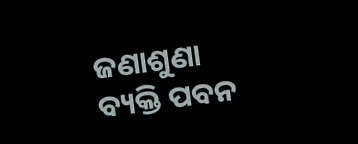ଜଣାଶୁଣା ବ୍ୟକ୍ତି ପବନ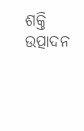ଶକ୍ତି ଉତ୍ପାଦନ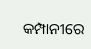କମ୍ପାନୀରେ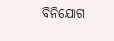ବିନିଯୋଗ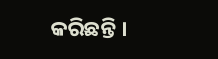କରିଛନ୍ତି ।